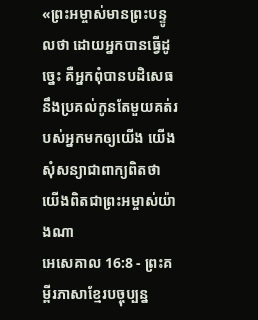«ព្រះអម្ចាស់មានព្រះបន្ទូលថា ដោយអ្នកបានធ្វើដូច្នេះ គឺអ្នកពុំបានបដិសេធនឹងប្រគល់កូនតែមួយគត់របស់អ្នកមកឲ្យយើង យើងសុំសន្យាជាពាក្យពិតថា យើងពិតជាព្រះអម្ចាស់យ៉ាងណា
អេសេគាល 16:8 - ព្រះគម្ពីរភាសាខ្មែរបច្ចុប្បន្ន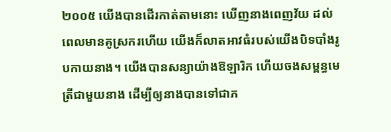២០០៥ យើងបានដើរកាត់តាមនោះ ឃើញនាងពេញវ័យ ដល់ពេលមានគូស្រករហើយ យើងក៏លាតអាវធំរបស់យើងបិទបាំងរូបកាយនាង។ យើងបានសន្យាយ៉ាងឱឡារិក ហើយចងសម្ពន្ធមេត្រីជាមួយនាង ដើម្បីឲ្យនាងបានទៅជាភ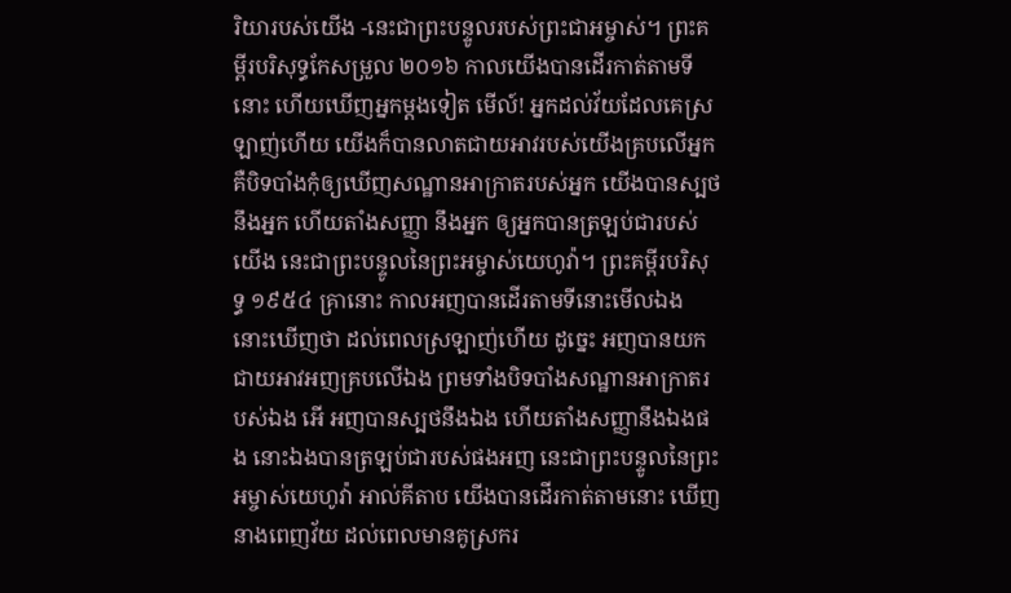រិយារបស់យើង -នេះជាព្រះបន្ទូលរបស់ព្រះជាអម្ចាស់។ ព្រះគម្ពីរបរិសុទ្ធកែសម្រួល ២០១៦ កាលយើងបានដើរកាត់តាមទីនោះ ហើយឃើញអ្នកម្ដងទៀត មើល៍! អ្នកដល់វ័យដែលគេស្រឡាញ់ហើយ យើងក៏បានលាតជាយអាវរបស់យើងគ្របលើអ្នក គឺបិទបាំងកុំឲ្យឃើញសណ្ឋានអាក្រាតរបស់អ្នក យើងបានស្បថនឹងអ្នក ហើយតាំងសញ្ញា នឹងអ្នក ឲ្យអ្នកបានត្រឡប់ជារបស់យើង នេះជាព្រះបន្ទូលនៃព្រះអម្ចាស់យេហូវ៉ា។ ព្រះគម្ពីរបរិសុទ្ធ ១៩៥៤ គ្រានោះ កាលអញបានដើរតាមទីនោះមើលឯង នោះឃើញថា ដល់ពេលស្រឡាញ់ហើយ ដូច្នេះ អញបានយកជាយអាវអញគ្របលើឯង ព្រមទាំងបិទបាំងសណ្ឋានអាក្រាតរបស់ឯង អើ អញបានស្បថនឹងឯង ហើយតាំងសញ្ញានឹងឯងផង នោះឯងបានត្រឡប់ជារបស់ផងអញ នេះជាព្រះបន្ទូលនៃព្រះអម្ចាស់យេហូវ៉ា អាល់គីតាប យើងបានដើរកាត់តាមនោះ ឃើញនាងពេញវ័យ ដល់ពេលមានគូស្រករ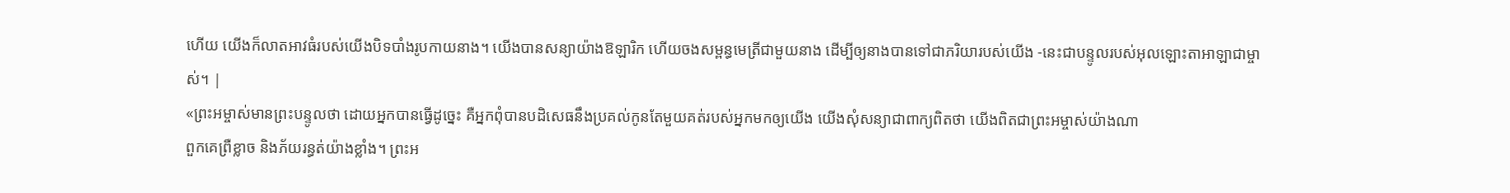ហើយ យើងក៏លាតអាវធំរបស់យើងបិទបាំងរូបកាយនាង។ យើងបានសន្យាយ៉ាងឱឡារិក ហើយចងសម្ពន្ធមេត្រីជាមួយនាង ដើម្បីឲ្យនាងបានទៅជាភរិយារបស់យើង -នេះជាបន្ទូលរបស់អុលឡោះតាអាឡាជាម្ចាស់។ |
«ព្រះអម្ចាស់មានព្រះបន្ទូលថា ដោយអ្នកបានធ្វើដូច្នេះ គឺអ្នកពុំបានបដិសេធនឹងប្រគល់កូនតែមួយគត់របស់អ្នកមកឲ្យយើង យើងសុំសន្យាជាពាក្យពិតថា យើងពិតជាព្រះអម្ចាស់យ៉ាងណា
ពួកគេព្រឺខ្លាច និងភ័យរន្ធត់យ៉ាងខ្លាំង។ ព្រះអ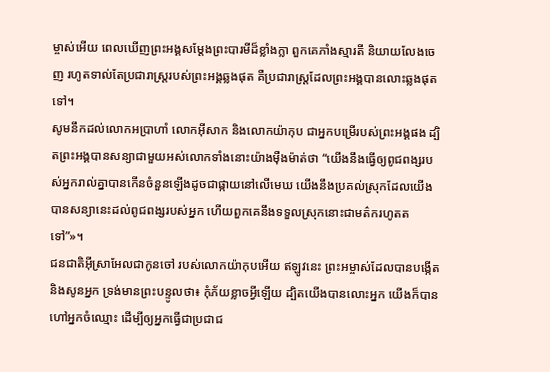ម្ចាស់អើយ ពេលឃើញព្រះអង្គសម្តែងព្រះបារមីដ៏ខ្លាំងក្លា ពួកគេភាំងស្មារតី និយាយលែងចេញ រហូតទាល់តែប្រជារាស្ត្ររបស់ព្រះអង្គឆ្លងផុត គឺប្រជារាស្ត្រដែលព្រះអង្គបានលោះឆ្លងផុតទៅ។
សូមនឹកដល់លោកអប្រាហាំ លោកអ៊ីសាក និងលោកយ៉ាកុប ជាអ្នកបម្រើរបស់ព្រះអង្គផង ដ្បិតព្រះអង្គបានសន្យាជាមួយអស់លោកទាំងនោះយ៉ាងម៉ឺងម៉ាត់ថា “យើងនឹងធ្វើឲ្យពូជពង្សរបស់អ្នករាល់គ្នាបានកើនចំនួនឡើងដូចជាផ្កាយនៅលើមេឃ យើងនឹងប្រគល់ស្រុកដែលយើងបានសន្យានេះដល់ពូជពង្សរបស់អ្នក ហើយពួកគេនឹងទទួលស្រុកនោះជាមត៌ករហូតតទៅ”»។
ជនជាតិអ៊ីស្រាអែលជាកូនចៅ របស់លោកយ៉ាកុបអើយ ឥឡូវនេះ ព្រះអម្ចាស់ដែលបានបង្កើត និងសូនអ្នក ទ្រង់មានព្រះបន្ទូលថា៖ កុំភ័យខ្លាចអ្វីឡើយ ដ្បិតយើងបានលោះអ្នក យើងក៏បានហៅអ្នកចំឈ្មោះ ដើម្បីឲ្យអ្នកធ្វើជាប្រជាជ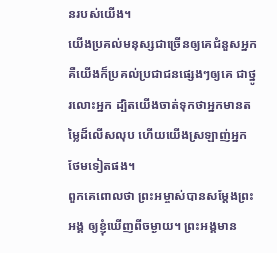នរបស់យើង។
យើងប្រគល់មនុស្សជាច្រើនឲ្យគេជំនួសអ្នក គឺយើងក៏ប្រគល់ប្រជាជនផ្សេងៗឲ្យគេ ជាថ្នូរលោះអ្នក ដ្បិតយើងចាត់ទុកថាអ្នកមានតម្លៃដ៏លើសលុប ហើយយើងស្រឡាញ់អ្នកថែមទៀតផង។
ពួកគេពោលថា ព្រះអម្ចាស់បានសម្តែងព្រះអង្គ ឲ្យខ្ញុំឃើញពីចម្ងាយ។ ព្រះអង្គមាន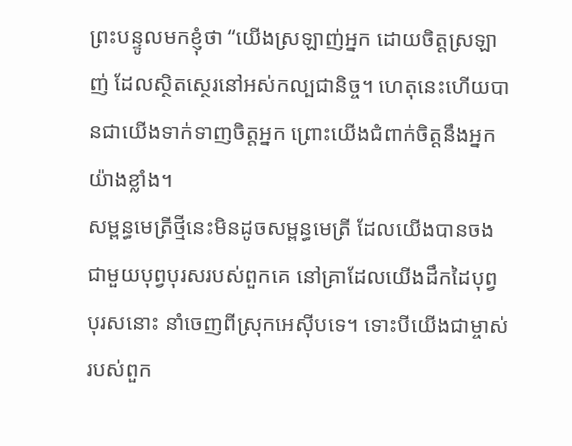ព្រះបន្ទូលមកខ្ញុំថា “យើងស្រឡាញ់អ្នក ដោយចិត្តស្រឡាញ់ ដែលស្ថិតស្ថេរនៅអស់កល្បជានិច្ច។ ហេតុនេះហើយបានជាយើងទាក់ទាញចិត្តអ្នក ព្រោះយើងជំពាក់ចិត្តនឹងអ្នកយ៉ាងខ្លាំង។
សម្ពន្ធមេត្រីថ្មីនេះមិនដូចសម្ពន្ធមេត្រី ដែលយើងបានចងជាមួយបុព្វបុរសរបស់ពួកគេ នៅគ្រាដែលយើងដឹកដៃបុព្វបុរសនោះ នាំចេញពីស្រុកអេស៊ីបទេ។ ទោះបីយើងជាម្ចាស់របស់ពួក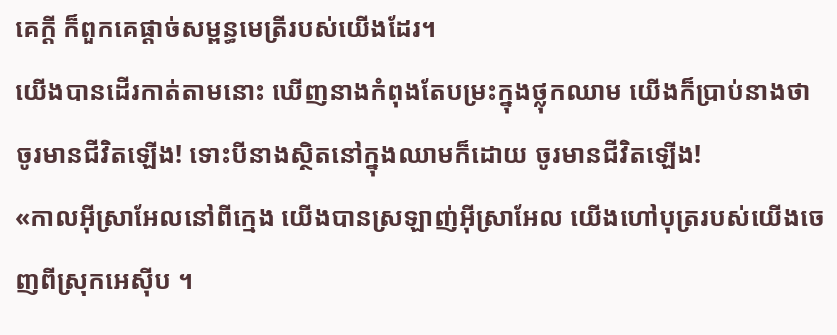គេក្ដី ក៏ពួកគេផ្ដាច់សម្ពន្ធមេត្រីរបស់យើងដែរ។
យើងបានដើរកាត់តាមនោះ ឃើញនាងកំពុងតែបម្រះក្នុងថ្លុកឈាម យើងក៏ប្រាប់នាងថា ចូរមានជីវិតឡើង! ទោះបីនាងស្ថិតនៅក្នុងឈាមក៏ដោយ ចូរមានជីវិតឡើង!
«កាលអ៊ីស្រាអែលនៅពីក្មេង យើងបានស្រឡាញ់អ៊ីស្រាអែល យើងហៅបុត្ររបស់យើងចេញពីស្រុកអេស៊ីប ។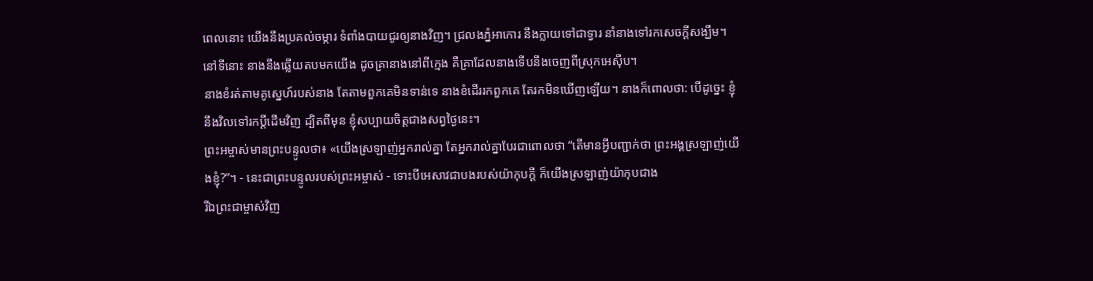ពេលនោះ យើងនឹងប្រគល់ចម្ការ ទំពាំងបាយជូរឲ្យនាងវិញ។ ជ្រលងភ្នំអាកោរ នឹងក្លាយទៅជាទ្វារ នាំនាងទៅរកសេចក្ដីសង្ឃឹម។ នៅទីនោះ នាងនឹងឆ្លើយតបមកយើង ដូចគ្រានាងនៅពីក្មេង គឺគ្រាដែលនាងទើបនឹងចេញពីស្រុកអេស៊ីប។
នាងខំរត់តាមគូស្នេហ៍របស់នាង តែតាមពួកគេមិនទាន់ទេ នាងខំដើររកពួកគេ តែរកមិនឃើញឡើយ។ នាងក៏ពោលថា: បើដូច្នេះ ខ្ញុំនឹងវិលទៅរកប្ដីដើមវិញ ដ្បិតពីមុន ខ្ញុំសប្បាយចិត្តជាងសព្វថ្ងៃនេះ។
ព្រះអម្ចាស់មានព្រះបន្ទូលថា៖ «យើងស្រឡាញ់អ្នករាល់គ្នា តែអ្នករាល់គ្នាបែរជាពោលថា “តើមានអ្វីបញ្ជាក់ថា ព្រះអង្គស្រឡាញ់យើងខ្ញុំ?”។ - នេះជាព្រះបន្ទូលរបស់ព្រះអម្ចាស់ - ទោះបីអេសាវជាបងរបស់យ៉ាកុបក្ដី ក៏យើងស្រឡាញ់យ៉ាកុបជាង
រីឯព្រះជាម្ចាស់វិញ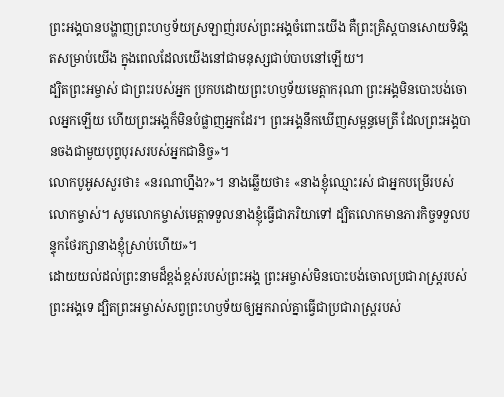ព្រះអង្គបានបង្ហាញព្រះហឫទ័យស្រឡាញ់របស់ព្រះអង្គចំពោះយើង គឺព្រះគ្រិស្តបានសោយទិវង្គតសម្រាប់យើង ក្នុងពេលដែលយើងនៅជាមនុស្សជាប់បាបនៅឡើយ។
ដ្បិតព្រះអម្ចាស់ ជាព្រះរបស់អ្នក ប្រកបដោយព្រះហឫទ័យមេត្តាករុណា ព្រះអង្គមិនបោះបង់ចោលអ្នកឡើយ ហើយព្រះអង្គក៏មិនបំផ្លាញអ្នកដែរ។ ព្រះអង្គនឹកឃើញសម្ពន្ធមេត្រី ដែលព្រះអង្គបានចងជាមួយបុព្វបុរសរបស់អ្នកជានិច្ច»។
លោកបូអូសសួរថា៖ «នរណាហ្នឹង?»។ នាងឆ្លើយថា៖ «នាងខ្ញុំឈ្មោះរស់ ជាអ្នកបម្រើរបស់លោកម្ចាស់។ សូមលោកម្ចាស់មេត្តាទទួលនាងខ្ញុំធ្វើជាភរិយាទៅ ដ្បិតលោកមានភារកិច្ចទទួលបន្ទុកថែរក្សានាងខ្ញុំស្រាប់ហើយ»។
ដោយយល់ដល់ព្រះនាមដ៏ខ្ពង់ខ្ពស់របស់ព្រះអង្គ ព្រះអម្ចាស់មិនបោះបង់ចោលប្រជារាស្ត្ររបស់ព្រះអង្គទេ ដ្បិតព្រះអម្ចាស់សព្វព្រះហឫទ័យឲ្យអ្នករាល់គ្នាធ្វើជាប្រជារាស្ត្ររបស់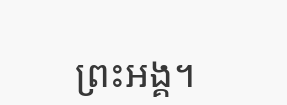ព្រះអង្គ។